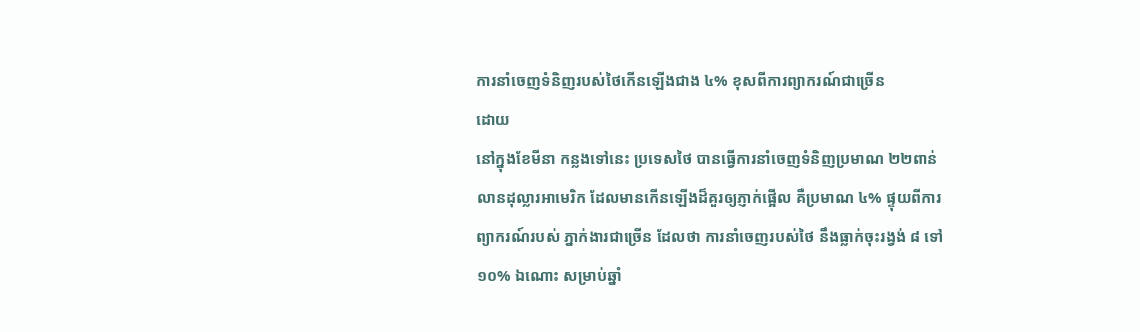ការនាំចេញទំនិញរបស់ថៃកើនឡើងជាង ៤% ខុសពីការព្យាករណ៍ជាច្រើន
ដោយ
នៅក្នុងខែមីនា កន្លងទៅនេះ ប្រទេសថៃ បានធ្វើការនាំចេញទំនិញប្រមាណ ២២ពាន់លានដុល្លារអាមេរិក ដែលមានកើនឡើងដ៏គួរឲ្យភ្ញាក់ផ្អើល គឺប្រមាណ ៤% ផ្ទុយពីការព្យាករណ៍របស់ ភ្នាក់ងារជាច្រើន ដែលថា ការនាំចេញរបស់ថៃ នឹងធ្លាក់ចុះរង្វង់ ៨ ទៅ ១០% ឯណោះ សម្រាប់ឆ្នាំ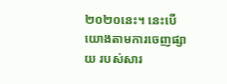២០២០នេះ។ នេះបើយោងតាមការចេញផ្សាយ របស់សារ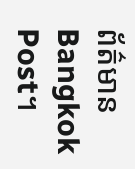ព័ត៌មាន Bangkok Post។